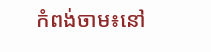កំពង់ចាម៖នៅ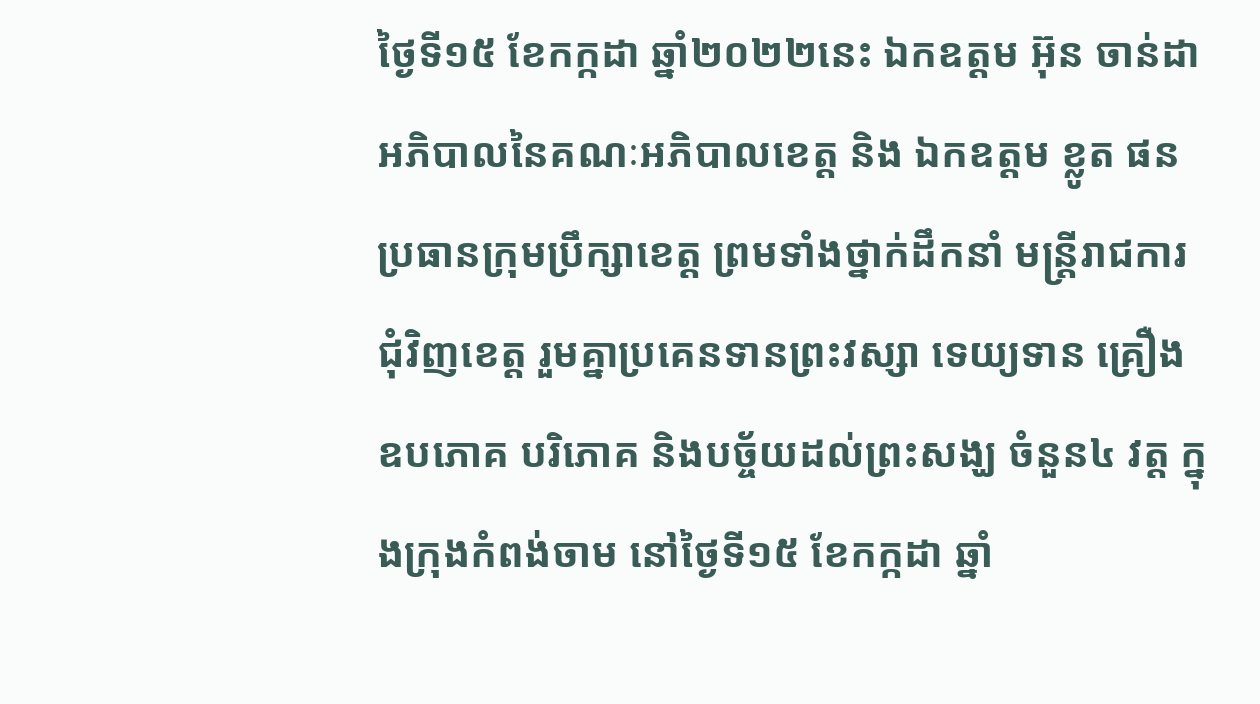ថ្ងៃទី១៥ ខែកក្កដា ឆ្នាំ២០២២នេះ ឯកឧត្តម អ៊ុន ចាន់ដា អភិបាលនៃគណៈអភិបាលខេត្ត និង ឯកឧត្តម ខ្លូត ផន ប្រធានក្រុមប្រឹក្សាខេត្ត ព្រមទាំងថ្នាក់ដឹកនាំ មន្ត្រីរាជការ ជុំវិញខេត្ត រួមគ្នាប្រគេនទានព្រះវស្សា ទេយ្យទាន គ្រឿងឧបភោគ បរិភោគ និងបច្ច័យដល់ព្រះសង្ឃ ចំនួន៤ វត្ត ក្នុងក្រុងកំពង់ចាម នៅថ្ងៃទី១៥ ខែកក្កដា ឆ្នាំ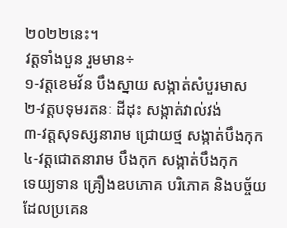២០២២នេះ។
វត្តទាំងបួន រួមមាន÷
១-វត្តខេមវ័ន បឹងស្នាយ សង្កាត់សំបួរមាស
២-វត្តបទុមរតនៈ ដីដុះ សង្កាត់វាល់វង់
៣-វត្តសុទស្សនារាម ជ្រោយថ្ម សង្កាត់បឹងកុក
៤-វត្តជោតនារាម បឹងកុក សង្កាត់បឹងកុក
ទេយ្យទាន គ្រឿងឧបភោគ បរិភោគ និងបច្ច័យ ដែលប្រគេន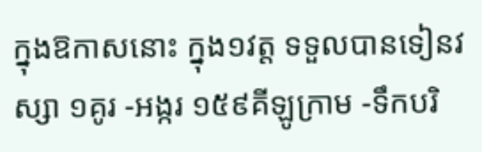ក្នុងឱកាសនោះ ក្នុង១វត្ត ទទួលបានទៀនវស្សា ១គូរ -អង្ករ ១៥៩គីឡូក្រាម -ទឹកបរិ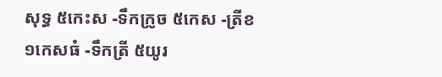សុទ្ធ ៥កេះស -ទឹកក្រូច ៥កេស -ត្រីខ១កេសធំ -ទឹកត្រី ៥យូរ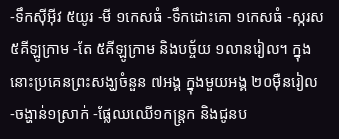-ទឹកស៊ីអ៊ីវ ៥យូរ -មី ១កេសធំ -ទឹកដោះគោ ១កេសធំ -ស្ករស ៥គីឡូក្រាម -តែ ៥គីឡូក្រាម និងបច្ច័យ ១លានរៀល។ ក្នុងនោះប្រគេនព្រះសង្ឃចំនួន ៧អង្គ ក្នុងមួយអង្គ ២០ម៉ឺនរៀល -ចង្ហាន់១ស្រាក់ -ផ្លែឈឈើ១កន្ត្រក និងជូនប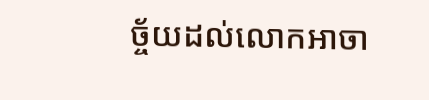ច្ច័យដល់លោកអាចា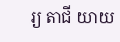រ្យ តាជី យាយ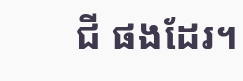ជី ផងដែរ។